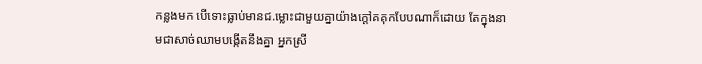កន្លងមក បើទោះធ្លាប់មានជ.ម្លោះជាមួយគ្នាយ៉ាងក្ដៅគគុកបែបណាក៏ដោយ តែក្នុងនាមជាសាច់ឈាមបង្កើតនឹងគ្នា អ្នកស្រី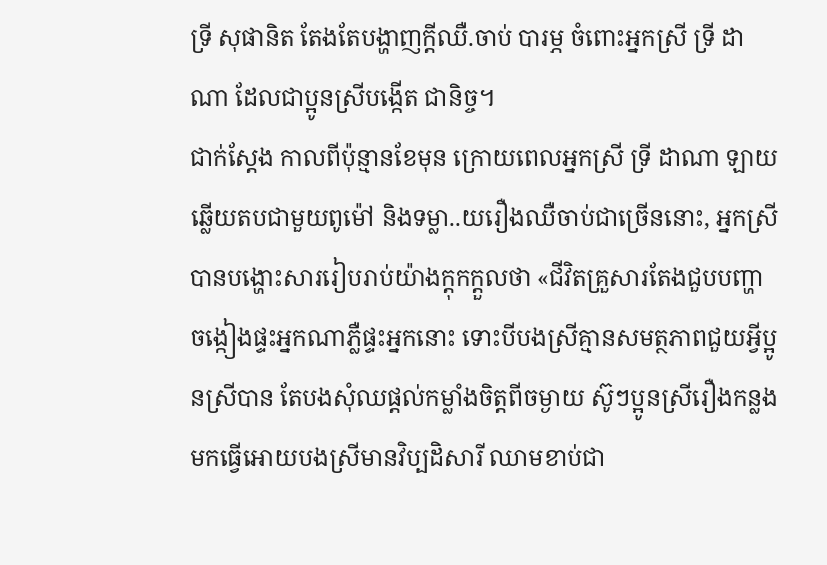ទ្រី សុផានិត តែងតែបង្ហាញក្ដីឈឺ.ចាប់ បារម្ភ ចំពោះអ្នកស្រី ទ្រី ដាណា ដែលជាប្អូនស្រីបង្កើត ជានិច្ច។
ជាក់ស្ដែង កាលពីប៉ុន្មានខែមុន ក្រោយពេលអ្នកស្រី ទ្រី ដាណា ឡាយឆ្លើយតបជាមួយពូម៉ៅ និងទម្លា..យរឿងឈឺចាប់ជាច្រើននោះ, អ្នកស្រី បានបង្ហោះសាររៀបរាប់យ៉ាងក្ដុកក្ដួលថា «ជីវិតគ្រួសារតែងជួបបញ្ហា ចង្កៀងផ្ទះអ្នកណាភ្លឺផ្ទះអ្នកនោះ ទោះបីបងស្រីគ្មានសមត្ថភាពជួយអ្វីប្អូនស្រីបាន តែបងសុំឈផ្ដល់កម្លាំងចិត្តពីចម្ងាយ ស៊ូៗប្អូនស្រីរឿងកន្លងមកធ្វើអោយបងស្រីមានវិប្បដិសារី ឈាមខាប់ជា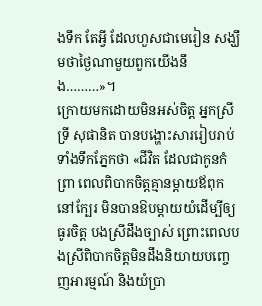ងទឹក តែអ្វី ដែលហួសជាមេរៀន សង្ឃឹមថាថ្ងៃណាមួយពួកយើងនឹង………»។
ក្រោយមកដោយមិនអស់ចិត្ត អ្នកស្រី ទ្រី សុផានិត បានបង្ហោះសាររៀបរាប់ទាំងទឹកភ្នែកថា «ជីវិត ដែលជាកូនកំព្រា ពេលពិបាកចិត្តគ្មានម្ដាយឪពុកនៅក្បែរ មិនបានឱបម្ដាយយំដើម្បីឲ្យធូរចិត្ត បងស្រីដឹងច្បាស់ ព្រោះពេលបងស្រីពិបាកចិត្តមិនដឹងនិយាយបញ្ចេញអារម្មណ៍ និងយំប្រា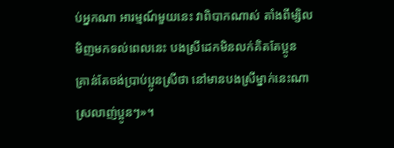ប់អ្នកណា អារម្មណ៍មួយនេះ វាពិបាកណាស់ តាំងពីម្សិលមិញមកទល់ពេលនេះ បងស្រីដេកមិនលក់គិតតែប្អូន គ្រាន់តែចង់ប្រាប់ប្អូនស្រីថា នៅមានបងស្រីម្នាក់នេះណា ស្រលាញ់ប្អូនៗ»។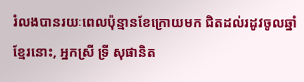រំលងបានរយៈពេលប៉ុន្មានខែក្រោយមក ជិតដល់រដូវចូលឆ្នាំខ្មែរនោះ, អ្នកស្រី ទ្រី សុផានិត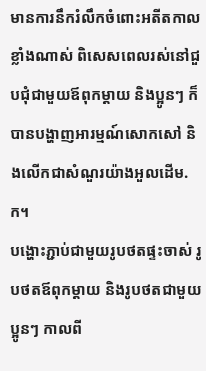មានការនឹករំលឹកចំពោះអតីតកាលខ្លាំងណាស់ ពិសេសពេលរស់នៅជួបជុំជាមួយឪពុកម្ដាយ និងប្អូនៗ ក៏បានបង្ហាញអារម្មណ៍សោកសៅ និងលើកជាសំណួរយ៉ាងអួលដើម.ក។
បង្ហោះភ្ជាប់ជាមួយរូបថតផ្ទះចាស់ រូបថតឪពុកម្ដាយ និងរូបថតជាមួយប្អូនៗ កាលពី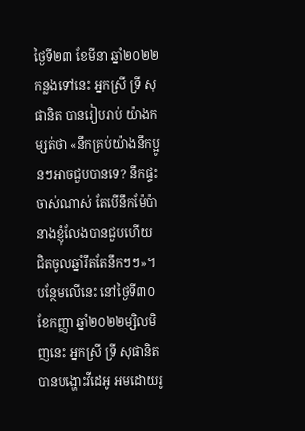ថ្ងៃទី២៣ ខែមីនា ឆ្នាំ២០២២កន្លងទៅនេះ អ្នកស្រី ទ្រី សុផានិត បានរៀបរាប់ យ៉ាងកម្សត់ថា «នឹកគ្រប់យ៉ាងនឹកប្អូនៗអាចជួបបានទេ? នឹកផ្ទះចាស់ណាស់ តែបើនឹកម៉ែប៉ា នាងខ្ញុំលែងបានជួបហើយ ជិតចូលឆ្នាំរឹតតែនឹកៗៗ»។
បន្ថែមលើនេះ នៅថ្ងៃទី៣០ ខែកញ្ញា ឆ្នាំ២០២២ម្សិលមិញនេះ អ្នកស្រី ទ្រី សុផានិត បានបង្ហោះវីដេអូ អមដោយរូ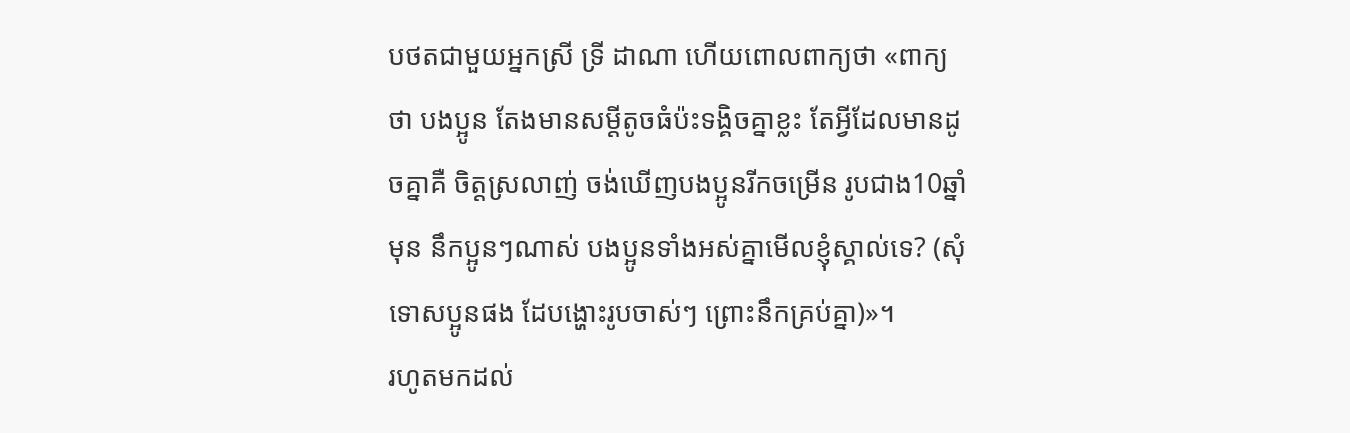បថតជាមួយអ្នកស្រី ទ្រី ដាណា ហើយពោលពាក្យថា «ពាក្យថា បងប្អូន តែងមានសម្តីតូចធំប៉ះទង្គិចគ្នាខ្លះ តែអ្វីដែលមានដូចគ្នាគឺ ចិត្តស្រលាញ់ ចង់ឃើញបងប្អូនរីកចម្រើន រូបជាង10ឆ្នាំមុន នឹកប្អូនៗណាស់ បងប្អូនទាំងអស់គ្នាមើលខ្ញុំស្គាល់ទេ? (សុំទោសប្អូនផង ដែបង្ហោះរូបចាស់ៗ ព្រោះនឹកគ្រប់គ្នា)»។
រហូតមកដល់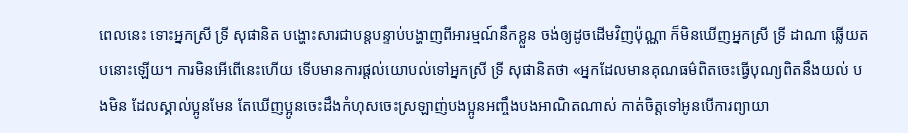ពេលនេះ ទោះអ្នកស្រី ទ្រី សុផានិត បង្ហោះសារជាបន្តបន្ទាប់បង្ហាញពីអារម្មណ៍នឹកខ្លួន ចង់ឲ្យដូចដើមវិញប៉ុណ្ណា ក៏មិនឃើញអ្នកស្រី ទ្រី ដាណា ឆ្លើយតបនោះឡើយ។ ការមិនអើពើនេះហើយ ទើបមានការផ្ដល់យោបល់ទៅអ្នកស្រី ទ្រី សុផានិតថា «អ្នកដែលមានគុណធម៌ពិតចេះធ្វើបុណ្យពិតនឹងយល់ បងមិន ដែលស្គាល់ប្អូនមែន តែឃើញប្អូនចេះដឹងកំហុសចេះស្រឡាញ់បងប្អូនអញ្ចឹងបងអាណិតណាស់ កាត់ចិត្តទៅអូនបើការព្យាយា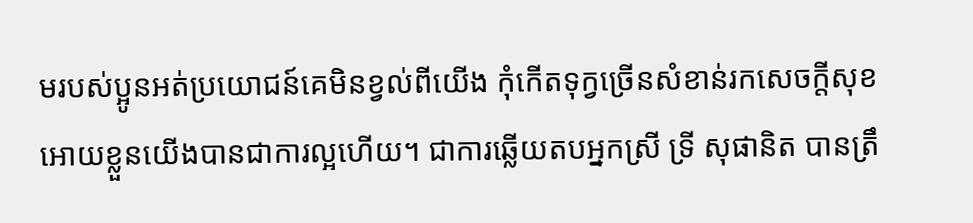មរបស់ប្អូនអត់ប្រយោជន៍គេមិនខ្វល់ពីយើង កុំកើតទុក្វច្រើនសំខាន់រកសេចក្តីសុខអោយខ្លួនយើងបានជាការល្អហើយ។ ជាការឆ្លើយតបអ្នកស្រី ទ្រី សុផានិត បានត្រឹ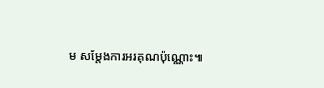ម សម្ដែងការអរគុណប៉ុណ្ណោះ៕